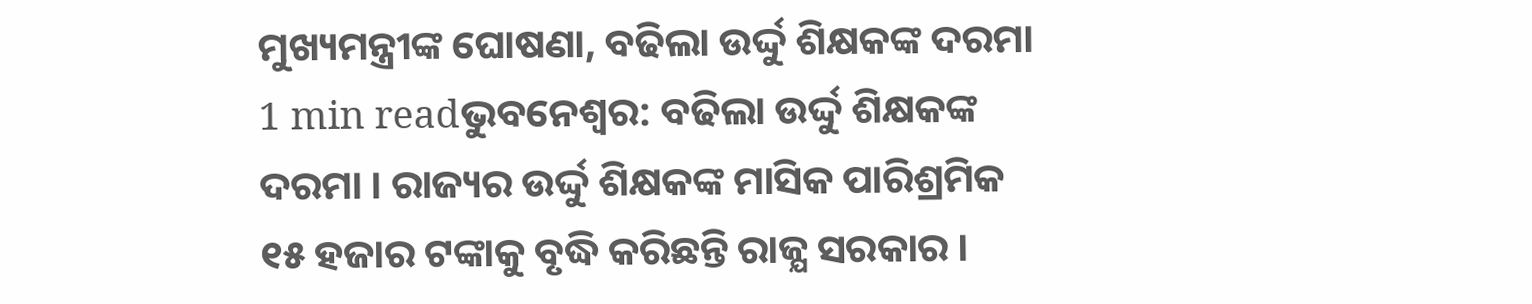ମୁଖ୍ୟମନ୍ତ୍ରୀଙ୍କ ଘୋଷଣା, ବଢିଲା ଉର୍ଦ୍ଦୁ ଶିକ୍ଷକଙ୍କ ଦରମା
1 min readଭୁବନେଶ୍ବର: ବଢିଲା ଉର୍ଦ୍ଦୁ ଶିକ୍ଷକଙ୍କ ଦରମା । ରାଜ୍ୟର ଉର୍ଦ୍ଦୁ ଶିକ୍ଷକଙ୍କ ମାସିକ ପାରିଶ୍ରମିକ ୧୫ ହଜାର ଟଙ୍କାକୁ ବୃଦ୍ଧି କରିଛନ୍ତି ରାଜ୍ଯ ସରକାର ।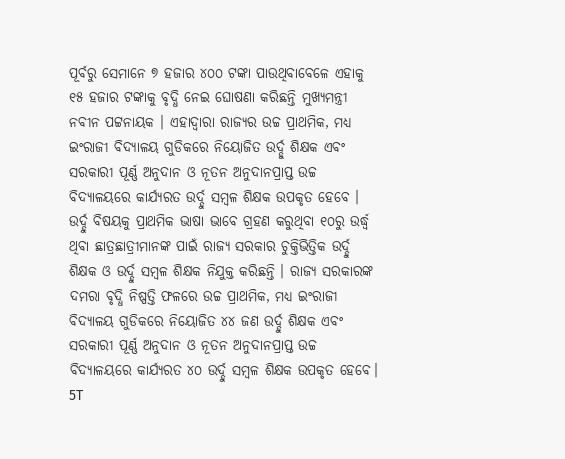ପୂର୍ବରୁ ସେମାନେ ୭ ହଜାର ୪୦୦ ଟଙ୍କା ପାଉଥିବାବେଳେ ଏହାକୁ ୧୫ ହଜାର ଟଙ୍କାକୁ ବୃଦ୍ଧି ନେଇ ଘୋଷଣା କରିଛନ୍ତି ମୁଖ୍ଯମନ୍ତ୍ରୀ ନବୀନ ପଟ୍ଟନାୟକ । ଏହାଦ୍ବାରା ରାଜ୍ୟର ଉଚ୍ଚ ପ୍ରାଥମିକ, ମଧ୍ୟ ଇଂରାଜୀ ବିଦ୍ୟାଳୟ ଗୁଡିକରେ ନିୟୋଜିତ ଉର୍ଦ୍ଦୁ ଶିକ୍ଷକ ଏବଂ ସରକାରୀ ପୂର୍ଣ୍ଣ ଅନୁଦାନ ଓ ନୂତନ ଅନୁଦାନପ୍ରାପ୍ତ ଉଚ୍ଚ ବିଦ୍ୟାଳୟରେ କାର୍ଯ୍ୟରତ ଉର୍ଦ୍ଦୁ ସମ୍ବଳ ଶିକ୍ଷକ ଉପକୃତ ହେବେ । ଉର୍ଦ୍ଦୁ ବିଷୟକୁ ପ୍ରାଥମିକ ଭାଷା ଭାବେ ଗ୍ରହଣ କରୁଥିବା ୧୦ରୁ ଉର୍ଦ୍ଧ୍ୱ ଥିବା ଛାତ୍ରଛାତ୍ରୀମାନଙ୍କ ପାଇଁ ରାଜ୍ୟ ସରକାର ଚୁକ୍ତିଭିତ୍ତିକ ଉର୍ଦ୍ଦୁ ଶିକ୍ଷକ ଓ ଉର୍ଦ୍ଦୁ ସମ୍ବଳ ଶିକ୍ଷକ ନିଯୁକ୍ତ କରିଛନ୍ତି । ରାଜ୍ୟ ସରକାରଙ୍କ ଦମରା ବୃଦ୍ଧି ନିଷ୍ପତ୍ତି ଫଳରେ ଉଚ୍ଚ ପ୍ରାଥମିକ, ମଧ୍ୟ ଇଂରାଜୀ ବିଦ୍ୟାଳୟ ଗୁଡିକରେ ନିୟୋଜିତ ୪୪ ଜଣ ଉର୍ଦ୍ଦୁ ଶିକ୍ଷକ ଏବଂ ସରକାରୀ ପୂର୍ଣ୍ଣ ଅନୁଦାନ ଓ ନୂତନ ଅନୁଦାନପ୍ରାପ୍ତ ଉଚ୍ଚ ବିଦ୍ୟାଳୟରେ କାର୍ଯ୍ୟରତ ୪୦ ଉର୍ଦ୍ଦୁ ସମ୍ବଳ ଶିକ୍ଷକ ଉପକୃତ ହେବେ। 5T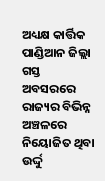ଅଧ୍ୟକ୍ଷ କାର୍ତ୍ତିକ ପାଣ୍ଡିଆନ ଜିଲ୍ଲା ଗସ୍ତ ଅବସରରେ ରାଜ୍ୟର ବିଭିନ୍ନ ଅଞ୍ଚଳରେ ନିୟୋଜିତ ଥିବା ଉର୍ଦ୍ଦୁ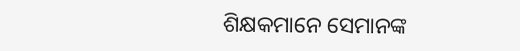ଶିକ୍ଷକମାନେ ସେମାନଙ୍କ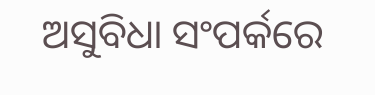ଅସୁବିଧା ସଂପର୍କରେ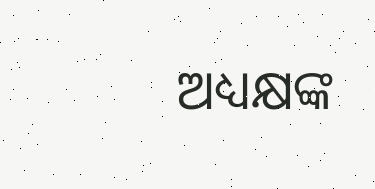ଅଧ୍ୟକ୍ଷଙ୍କ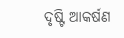ଦୃଷ୍ଟି ଆକର୍ଷଣ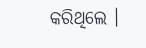କରିଥିଲେ ।